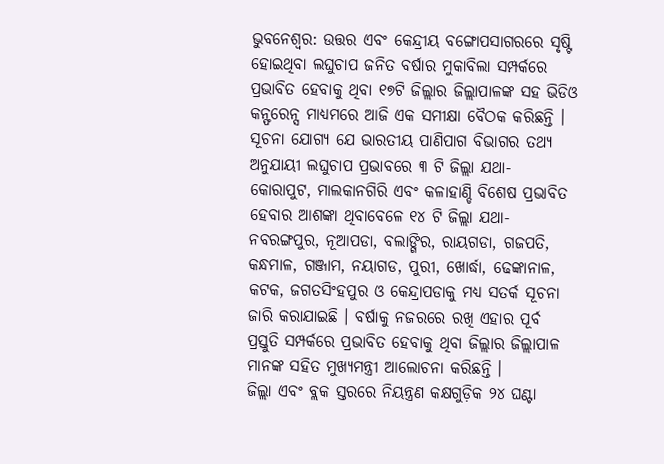ଭୁବନେଶ୍ୱର: ଉତ୍ତର ଏବଂ କେନ୍ଦ୍ରୀୟ ବଙ୍ଗୋପସାଗରରେ ସୃଷ୍ଟି ହୋଇଥିବା ଲଘୁଚାପ ଜନିତ ବର୍ଷାର ମୁକାବିଲା ସମ୍ପର୍କରେ ପ୍ରଭାବିତ ହେବାକୁ ଥିବା ୧୭ଟି ଜିଲ୍ଲାର ଜିଲ୍ଲାପାଳଙ୍କ ସହ ଭିଡିଓ କନ୍ଫରେନ୍ସ ମାଧ୍ୟମରେ ଆଜି ଏକ ସମୀକ୍ଷା ବୈଠକ କରିଛନ୍ତି ।
ସୂଚନା ଯୋଗ୍ୟ ଯେ ଭାରତୀୟ ପାଣିପାଗ ବିଭାଗର ତଥ୍ୟ ଅନୁଯାୟୀ ଲଘୁଚାପ ପ୍ରଭାବରେ ୩ ଟି ଜିଲ୍ଲା ଯଥା- କୋରାପୁଟ, ମାଲକାନଗିରି ଏବଂ କଳାହାଣ୍ଡି ବିଶେଷ ପ୍ରଭାବିତ ହେବାର ଆଶଙ୍କା ଥିବାବେଳେ ୧୪ ଟି ଜିଲ୍ଲା ଯଥା- ନବରଙ୍ଗପୁର, ନୂଆପଡା, ବଲାଙ୍ଗିର, ରାୟଗଡା, ଗଜପତି, କନ୍ଧମାଳ, ଗଞ୍ଜାମ, ନୟାଗଡ, ପୁରୀ, ଖୋର୍ଦ୍ଧା, ଢେଙ୍କାନାଳ, କଟକ, ଜଗତସିଂହପୁର ଓ କେନ୍ଦ୍ରାପଡାକୁ ମଧ୍ୟ ସତର୍କ ସୂଚନା ଜାରି କରାଯାଇଛି । ବର୍ଷାକୁ ନଜରରେ ରଖି ଏହାର ପୂର୍ବ ପ୍ରସ୍ତୁତି ସମ୍ପର୍କରେ ପ୍ରଭାବିତ ହେବାକୁ ଥିବା ଜିଲ୍ଲାର ଜିଲ୍ଲାପାଳ ମାନଙ୍କ ସହିତ ମୁଖ୍ୟମନ୍ତ୍ରୀ ଆଲୋଚନା କରିଛନ୍ତି ।
ଜିଲ୍ଲା ଏବଂ ବ୍ଲକ ସ୍ତରରେ ନିୟନ୍ତ୍ରଣ କକ୍ଷଗୁଡ଼ିକ ୨୪ ଘଣ୍ଟା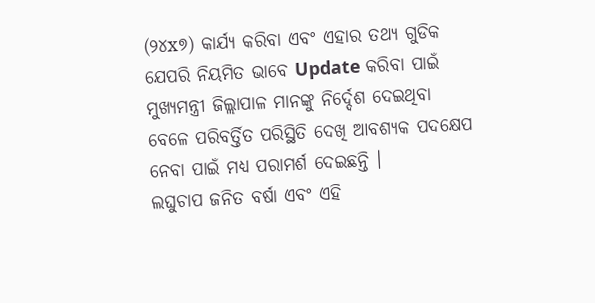(୨୪x୭) କାର୍ଯ୍ୟ କରିବା ଏବଂ ଏହାର ତଥ୍ୟ ଗୁଡିକ ଯେପରି ନିୟମିତ ଭାବେ Update କରିବା ପାଇଁ ମୁଖ୍ୟମନ୍ତ୍ରୀ ଜିଲ୍ଲାପାଳ ମାନଙ୍କୁ ନିର୍ଦ୍ଦେଶ ଦେଇଥିବା ବେଳେ ପରିବର୍ତ୍ତିତ ପରିସ୍ଥିତି ଦେଖି ଆବଶ୍ୟକ ପଦକ୍ଷେପ ନେବା ପାଇଁ ମଧ୍ୟ ପରାମର୍ଶ ଦେଇଛନ୍ତି ।
ଲଘୁଚାପ ଜନିତ ବର୍ଷା ଏବଂ ଏହି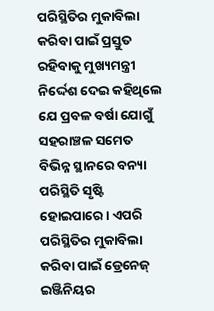ପରିସ୍ଥିତିର ମୁକାବିଲା କରିବା ପାଇଁ ପ୍ରସ୍ତୁତ ରହିବାକୁ ମୁଖ୍ୟମନ୍ତ୍ରୀ ନିର୍ଦ୍ଦେଶ ଦେଇ କହିଥିଲେ ଯେ ପ୍ରବଳ ବର୍ଷା ଯୋଗୁଁ ସହରାଞ୍ଚଳ ସମେତ ବିଭିନ୍ନ ସ୍ଥାନରେ ବନ୍ୟା ପରିସ୍ଥିତି ସୃଷ୍ଟି ହୋଇପାରେ। ଏପରି ପରିସ୍ଥିତିର ମୁକାବିଲା କରିବା ପାଇଁ ଡ୍ରେନେଜ୍ ଇଞ୍ଜିନିୟର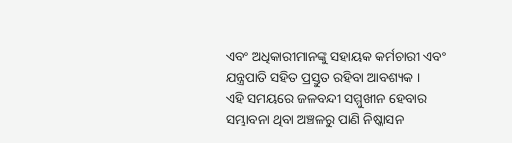ଏବଂ ଅଧିକାରୀମାନଙ୍କୁ ସହାୟକ କର୍ମଚାରୀ ଏବଂ ଯନ୍ତ୍ରପାତି ସହିତ ପ୍ରସ୍ତୁତ ରହିବା ଆବଶ୍ୟକ ।
ଏହି ସମୟରେ ଜଳବନ୍ଦୀ ସମ୍ମୁଖୀନ ହେବାର ସମ୍ଭାବନା ଥିବା ଅଞ୍ଚଳରୁ ପାଣି ନିଷ୍କାସନ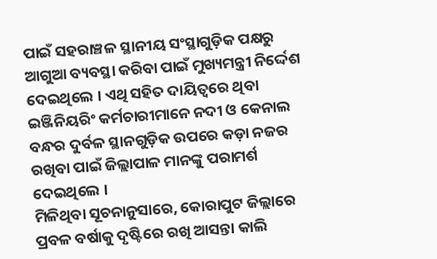ପାଇଁ ସହରାଞ୍ଚଳ ସ୍ଥାନୀୟ ସଂସ୍ଥାଗୁଡ଼ିକ ପକ୍ଷରୁ ଆଗୁଆ ବ୍ୟବସ୍ଥା କରିବା ପାଇଁ ମୁଖ୍ୟମନ୍ତ୍ରୀ ନିର୍ଦ୍ଦେଶ ଦେଇଥିଲେ । ଏଥି ସହିତ ଦାୟିତ୍ୱରେ ଥିବା ଇଞ୍ଜିନିୟରିଂ କର୍ମଚାରୀମାନେ ନଦୀ ଓ କେନାଲ ବନ୍ଧର ଦୁର୍ବଳ ସ୍ଥାନଗୁଡ଼ିକ ଉପରେ କଡ଼ା ନଜର ରଖିବା ପାଇଁ ଜିଲ୍ଲାପାଳ ମାନଙ୍କୁ ପରାମର୍ଶ ଦେଇଥିଲେ ।
ମିଳିଥିବା ସୂଚନାନୁସାରେ, କୋରାପୁଟ ଜିଲ୍ଲାରେ ପ୍ରବଳ ବର୍ଷାକୁ ଦୃଷ୍ଟିରେ ରଖି ଆସନ୍ତା କାଲି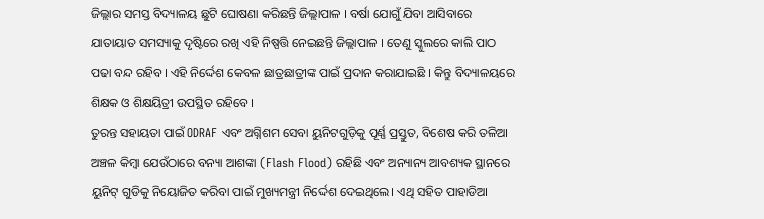ଜିଲ୍ଲାର ସମସ୍ତ ବିଦ୍ୟାଳୟ ଛୁଟି ଘୋଷଣା କରିଛନ୍ତି ଜିଲ୍ଲାପାଳ । ବର୍ଷା ଯୋଗୁଁ ଯିବା ଆସିବାରେ ଯାତାୟାତ ସମସ୍ୟାକୁ ଦୃଷ୍ଟିରେ ରଖି ଏହି ନିଷ୍ପତ୍ତି ନେଇଛନ୍ତି ଜିଲ୍ଲାପାଳ । ତେଣୁ ସ୍କୁଲରେ କାଲି ପାଠ ପଢା ବନ୍ଦ ରହିବ । ଏହି ନିର୍ଦ୍ଦେଶ କେବଳ ଛାତ୍ରଛାତ୍ରୀଙ୍କ ପାଇଁ ପ୍ରଦାନ କରାଯାଇଛି । କିନ୍ତୁ ବିଦ୍ୟାଳୟରେ ଶିକ୍ଷକ ଓ ଶିକ୍ଷୟିତ୍ରୀ ଉପସ୍ଥିତ ରହିବେ ।
ତୁରନ୍ତ ସହାୟତା ପାଇଁ ODRAF ଏବଂ ଅଗ୍ନିଶମ ସେବା ୟୁନିଟଗୁଡ଼ିକୁ ପୂର୍ଣ୍ଣ ପ୍ରସ୍ତୁତ, ବିଶେଷ କରି ତଳିଆ ଅଞ୍ଚଳ କିମ୍ବା ଯେଉଁଠାରେ ବନ୍ୟା ଆଶଙ୍କା (Flash Flood) ରହିଛି ଏବଂ ଅନ୍ୟାନ୍ୟ ଆବଶ୍ୟକ ସ୍ଥାନରେ ୟୁନିଟ୍ ଗୁଡିକୁ ନିୟୋଜିତ କରିବା ପାଇଁ ମୁଖ୍ୟମନ୍ତ୍ରୀ ନିର୍ଦ୍ଦେଶ ଦେଇଥିଲେ। ଏଥି ସହିତ ପାହାଡିଆ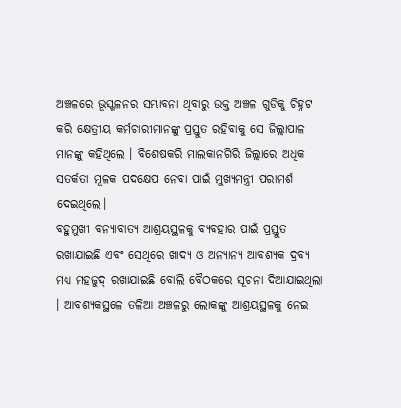ଅଞ୍ଚଳରେ ଭୂସ୍ଖଳନର ସମ୍ଭାବନା ଥିବାରୁ ଉକ୍ତ ଅଞ୍ଚଳ ଗୁଡିକୁ ଚିହ୍ନଟ କରି କ୍ଷେତ୍ରୀୟ କର୍ମଚାରୀମାନଙ୍କୁ ପ୍ରସ୍ତୁତ ରହିବାକୁ ସେ ଜିଲ୍ଲାପାଳ ମାନଙ୍କୁ କହିଥିଲେ । ବିଶେଷକରି ମାଲକାନଗିରି ଜିଲ୍ଲାରେ ଅଧିକ ସତର୍କତା ମୂଳକ ପଦକ୍ଷେପ ନେବା ପାଇଁ ମୁଖ୍ୟମନ୍ତ୍ରୀ ପରାମର୍ଶ ଦେଇଥିଲେ।
ବହୁମୁଖୀ ବନ୍ୟାବାତ୍ୟ ଆଶ୍ରୟସ୍ଥଳକୁ ବ୍ୟବହାର ପାଇଁ ପ୍ରସ୍ତୁତ ରଖାଯାଇଛି ଏବଂ ସେଥିରେ ଖାଦ୍ୟ ଓ ଅନ୍ୟାନ୍ୟ ଆବଶ୍ୟକ ଦ୍ରବ୍ୟ ମଧ୍ୟ ମହଜୁଦ୍ ରଖାଯାଇଛି ବୋଲି ବୈଠକରେ ସୂଚନା ଦିଆଯାଇଥିଲା । ଆବଶ୍ୟକସ୍ଥଳେ ତଳିଆ ଅଞ୍ଚଳରୁ ଲୋକଙ୍କୁ ଆଶ୍ରୟସ୍ଥଳକୁ ନେଇ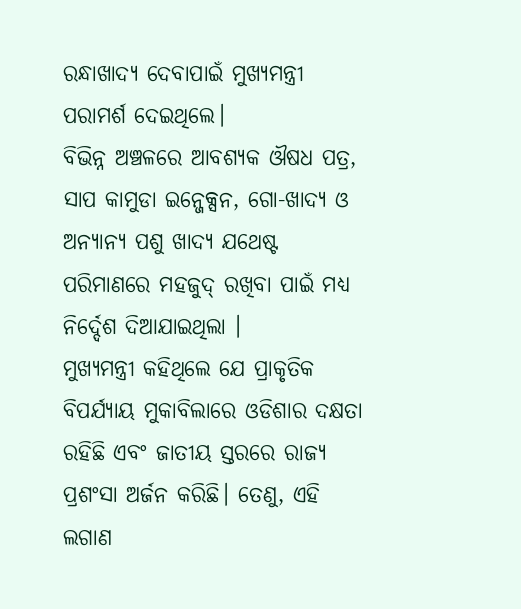ରନ୍ଧାଖାଦ୍ୟ ଦେବାପାଇଁ ମୁଖ୍ୟମନ୍ତ୍ରୀ ପରାମର୍ଶ ଦେଇଥିଲେ।
ବିଭିନ୍ନ ଅଞ୍ଚଳରେ ଆବଶ୍ୟକ ଔଷଧ ପତ୍ର, ସାପ କାମୁଡା ଇନ୍ଜେକ୍ସନ, ଗୋ-ଖାଦ୍ୟ ଓ ଅନ୍ୟାନ୍ୟ ପଶୁ ଖାଦ୍ୟ ଯଥେଷ୍ଟ ପରିମାଣରେ ମହଜୁଦ୍ ରଖିବା ପାଇଁ ମଧ୍ୟ ନିର୍ଦ୍ଦେଶ ଦିଆଯାଇଥିଲା ।
ମୁଖ୍ୟମନ୍ତ୍ରୀ କହିଥିଲେ ଯେ ପ୍ରାକୃତିକ ବିପର୍ଯ୍ୟାୟ ମୁକାବିଲାରେ ଓଡିଶାର ଦକ୍ଷତା ରହିଛି ଏବଂ ଜାତୀୟ ସ୍ତରରେ ରାଜ୍ୟ ପ୍ରଶଂସା ଅର୍ଜନ କରିଛି। ତେଣୁ, ଏହି ଲଗାଣ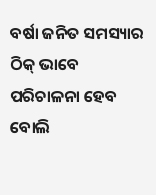ବର୍ଷା ଜନିତ ସମସ୍ୟାର ଠିକ୍ ଭାବେ ପରିଚାଳନା ହେବ ବୋଲି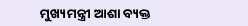ମୁଖ୍ୟମନ୍ତ୍ରୀ ଆଶା ବ୍ୟକ୍ତ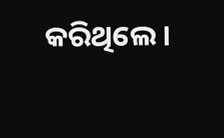କରିଥିଲେ ।